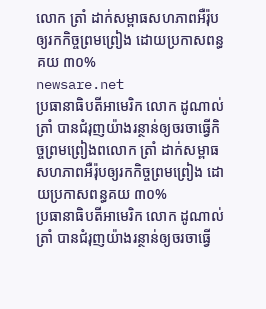លោក ត្រាំ ដាក់សម្ពាធសហភាពអឺរ៉ុបឲ្យរកកិច្ចព្រមព្រៀង ដោយប្រកាសពន្ធគយ ៣០%
newsare.net
ប្រធានាធិបតីអាមេរិក លោក ដូណាល់ ត្រាំ បានជំរុញយ៉ាងរន្ថាន់ឲ្យចរចាធ្វើកិច្ចព្រមព្រៀងពលោក ត្រាំ ដាក់សម្ពាធសហភាពអឺរ៉ុបឲ្យរកកិច្ចព្រមព្រៀង ដោយប្រកាសពន្ធគយ ៣០%
ប្រធានាធិបតីអាមេរិក លោក ដូណាល់ ត្រាំ បានជំរុញយ៉ាងរន្ថាន់ឲ្យចរចាធ្វើ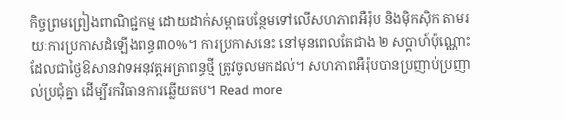កិច្ចព្រមព្រៀងពាណិជ្ជកម្ម ដោយដាក់សម្ពាធបន្ថែមទៅលើសហភាពអឺរ៉ុប និងម៉ិកស៊ិក តាមរយៈការប្រកាសដំឡើងពន្ធ៣០%។ ការប្រកាសនេះ នៅមុនពេលតែជាង ២ សប្តាហ៍ប៉ុណ្ណោះ ដែលជាថ្ងៃឱសានវាទអនុវត្តអត្រាពន្ធថ្មី ត្រូវចូលមកដល់។ សហភាពអឺរ៉ុបបានប្រញាប់ប្រញាល់ប្រជុំគ្នា ដើម្បីរកវិធានការឆ្លើយតប។ Read more